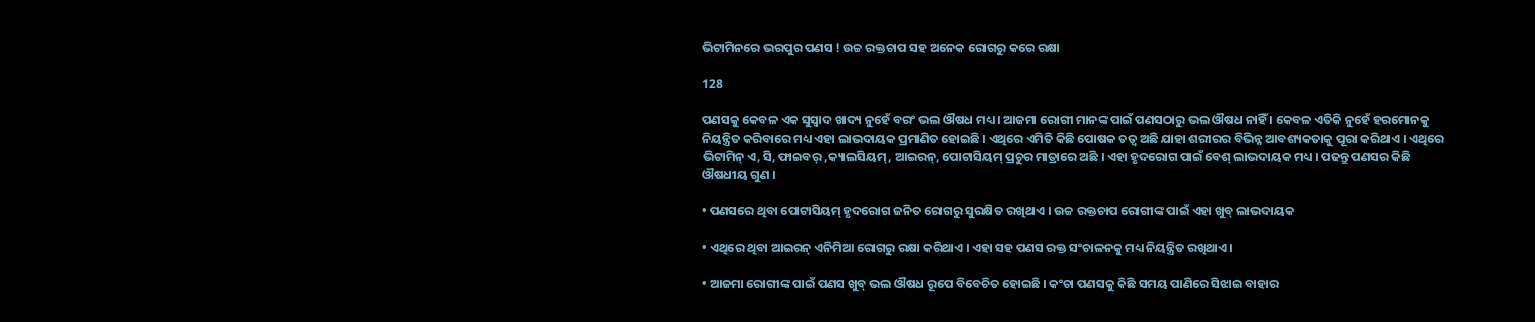ଭିଟାମିନରେ ଭରପୁର ପଣସ ! ଉଚ୍ଚ ରକ୍ତଚାପ ସହ ଅନେକ ରୋଗରୁ କରେ ରକ୍ଷା

128

ପଣସକୁ କେବଳ ଏକ ସୁସ୍ୱାଦ ଖାଦ୍ୟ ନୁହେଁ ବରଂ ଭଲ ଔଷଧ ମଧ୍ୟ । ଆଜମା ରୋଗୀ ମାନଙ୍କ ପାଇଁ ପଣସଠାରୁ ଭଲ ଔଷଧ ନାହିଁ । କେବଳ ଏତିକି ନୁହେଁ ହରମୋନକୁ ନିୟନ୍ତ୍ରିତ କରିବାରେ ମଧ୍ୟ ଏହା ଲାଭଦାୟକ ପ୍ରମାଣିତ ହୋଇଛି । ଏଥିରେ ଏମିତି କିଛି ପୋଷକ ତତ୍ୱ ଅଛି ଯାହା ଶରୀରର ବିଭିନ୍ନ ଆବଶ୍ୟକତାକୁ ପୂରା କରିଥାଏ । ଏଥିରେ ଭିଟାମିନ୍ ଏ, ସି, ଫାଇବର୍ ,କ୍ୟାଲସିୟମ୍, ଆଇରନ୍, ପୋଟାସିୟମ୍ ପ୍ରଚୁର ମାତ୍ରାରେ ଅଛି । ଏହା ହୃଦରୋଗ ପାଇଁ ବେଶ୍ ଲାଭଦାୟକ ମଧ୍ୟ । ପଢନ୍ତୁ ପଣସର କିଛି ଔଷଧୀୟ ଗୁଣ ।

• ପଣସରେ ଥିବା ପୋଟାସିୟମ୍ ହୃଦରୋଗ ଜନିତ ରୋଗରୁ ସୁରକ୍ଷିତ ରଖିଥାଏ । ଉଚ୍ଚ ରକ୍ତଚାପ ରୋଗୀଙ୍କ ପାଇଁ ଏହା ଖୁବ୍ ଲାଭଦାୟକ

• ଏଥିରେ ଥିବା ଆଇରନ୍ ଏନିମିଆ ରୋଗରୁ ରକ୍ଷା କରିଥାଏ । ଏହା ସହ ପଣସ ରକ୍ତ ସଂଚାଳନକୁ ମଧ୍ୟ ନିୟନ୍ତ୍ରିତ ରଖିଥାଏ ।

• ଆଜମା ରୋଗୀଙ୍କ ପାଇଁ ପଣସ ଖୁବ୍ ଭଲ ଔଷଧ ରୂପେ ବିବେଚିତ ହୋଇଛି । କଂଚା ପଣସକୁ କିଛି ସମୟ ପାଣିରେ ସିଝାଇ ବାହାର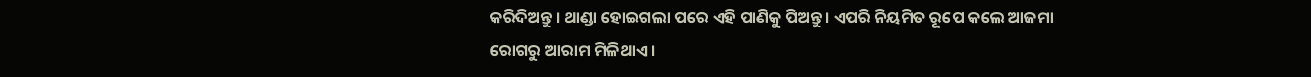କରିଦିଅନ୍ତୁ । ଥାଣ୍ଡା ହୋଇଗଲା ପରେ ଏହି ପାଣିକୁ ପିଅନ୍ତୁ । ଏପରି ନିୟମିତ ରୂପେ କଲେ ଆଜମା ରୋଗରୁ ଆରାମ ମିଳିଥାଏ ।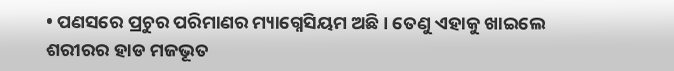• ପଣସରେ ପ୍ରଚୁର ପରିମାଣର ମ୍ୟାଗ୍ନେସିୟମ ଅଛି । ତେଣୁ ଏହାକୁ ଖାଇଲେ ଶରୀରର ହାଡ ମଜଭୂତ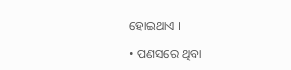ହୋଇଥାଏ ।

• ପଣସରେ ଥିବା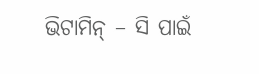ଭିଟାମିନ୍ – ସି ପାଇଁ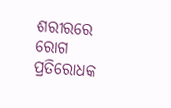ଶରୀରରେ ରୋଗ ପ୍ରତିରୋଧକ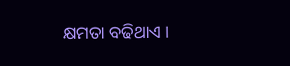କ୍ଷମତା ବଢିଥାଏ ।